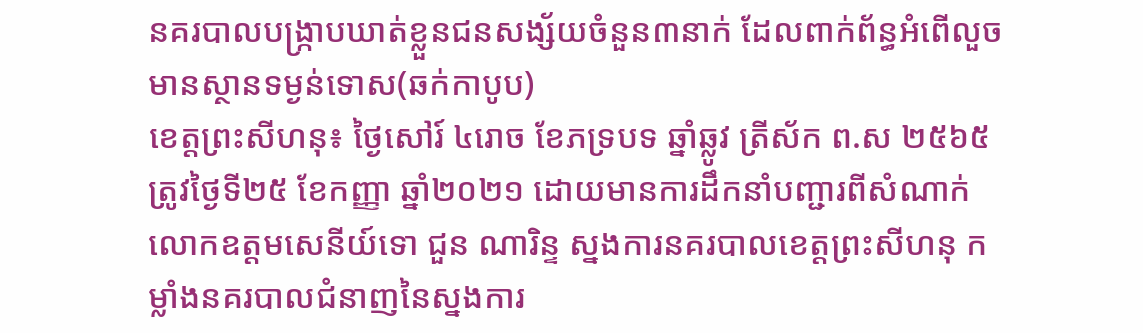នគរបាលបង្ក្រាបឃាត់ខ្លួនជនសង្ស័យចំនួន៣នាក់ ដែលពាក់ព័ន្ធអំពើលួចមានស្ថានទម្ងន់ទោស(ឆក់កាបូប)
ខេត្តព្រះសីហនុ៖ ថ្ងៃសៅរ៍ ៤រោច ខែភទ្របទ ឆ្នាំឆ្លូវ ត្រីស័ក ព.ស ២៥៦៥ ត្រូវថ្ងៃទី២៥ ខែកញ្ញា ឆ្នាំ២០២១ ដោយមានការដឹកនាំបញ្ជារពីសំណាក់ លោកឧត្តមសេនីយ៍ទោ ជួន ណារិន្ទ ស្នងការនគរបាលខេត្តព្រះសីហនុ កម្លាំងនគរបាលជំនាញនៃស្នងការ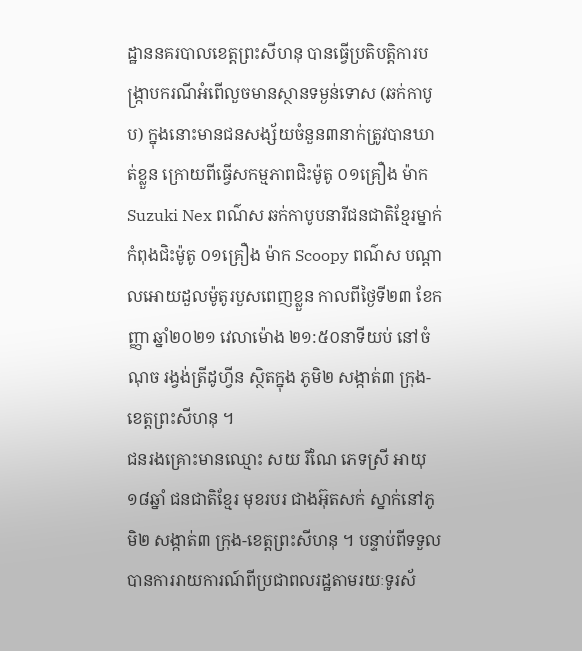ដ្ឋាននគរបាលខេត្តព្រះសីហនុ បានធ្វើប្រតិបត្តិការបង្ក្រាបករណីអំពើលួចមានស្ថានទម្ងន់ទោស (ឆក់កាបូប) ក្នុងនោះមានជនសង្ស័យចំនួន៣នាក់ត្រូវបានឃាត់ខ្លួន ក្រោយពីធ្វើសកម្មភាពជិះម៉ូតូ ០១គ្រឿង ម៉ាក Suzuki Nex ពណ៌ស ឆក់កាបូបនារីជនជាតិខ្មែរម្នាក់កំពុងជិះម៉ូតូ ០១គ្រឿង ម៉ាក Scoopy ពណ៌ស បណ្តាលអោយដួលម៉ូតូរបួសពេញខ្លួន កាលពីថ្ងៃទី២៣ ខែកញ្ញា ឆ្នាំ២០២១ វេលាម៉ោង ២១:៥០នាទីយប់ នៅចំណុច រង្វង់ត្រីដូហ្វីន ស្ថិតក្នុង ភូមិ២ សង្កាត់៣ ក្រុង-ខេត្តព្រះសីហនុ ។
ជនរងគ្រោះមានឈ្មោះ សយ រីណៃ ភេទស្រី អាយុ ១៨ឆ្នាំ ជនជាតិខ្មែរ មុខរបរ ជាងអ៊ុតសក់ ស្នាក់នៅភូមិ២ សង្កាត់៣ ក្រុង-ខេត្តព្រះសីហនុ ។ បន្ទាប់ពីទទួលបានការរាយការណ៍ពីប្រជាពលរដ្ឋតាមរយៈទូរស័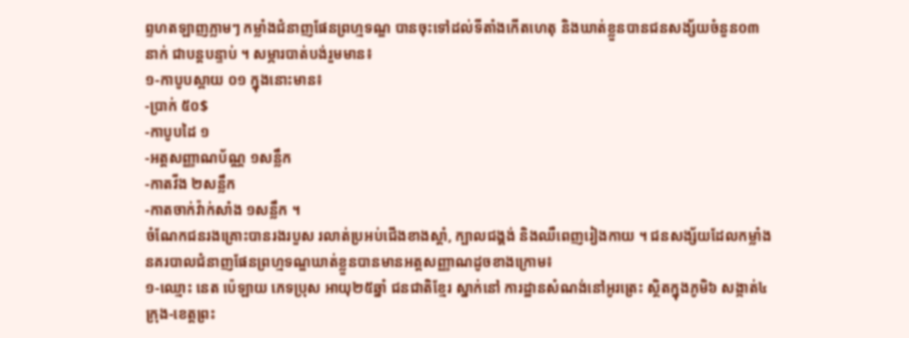ព្ទហតឡាញភ្លាមៗ កម្លាំងជំនាញផែនព្រហ្មទណ្ឌ បានចុះទៅដល់ទីតាំងកើតហេតុ និងឃាត់ខ្លួនបានជនសង្ស័យចំនួន០៣នាក់ ជាបន្តបន្ទាប់ ។ សម្ភារបាត់បង់រួមមាន៖
១-កាបូបស្ពាយ ០១ ក្នុងនោះមាន៖
-ប្រាក់ ៥០$
-កាបូបដៃ ១
-អត្តសញ្ញាណប័ណ្ណ ១សន្លឹក
-កាតវីង ២សន្លឹក
-កាតចាក់វ៉ាក់សាំង ១សន្លឹក ។
ចំណែកជនរងគ្រោះបានរងរបួស រលាត់ប្រអប់ជើងខាងស្តាំ, ក្បាលជង្គង់ និងឈឺពេញរៀងកាយ ។ ជនសង្ស័យដែលកម្លាំងនគរបាលជំនាញផែនព្រហ្មទណ្ឌឃាត់ខ្លួនបានមានអត្ដសញ្ញាណដូចខាងក្រោម៖
១-ឈ្មោះ នេត ប៉េឡាយ ភេទប្រុស អាយុ២៥ឆ្នាំ ជនជាតិខ្មែរ ស្នាក់នៅ ការដ្ឋានសំណង់នៅអូរត្រេះ ស្ថិតក្នុងភូមិ៦ សង្កាត់៤ ក្រុង-ខេត្តព្រះ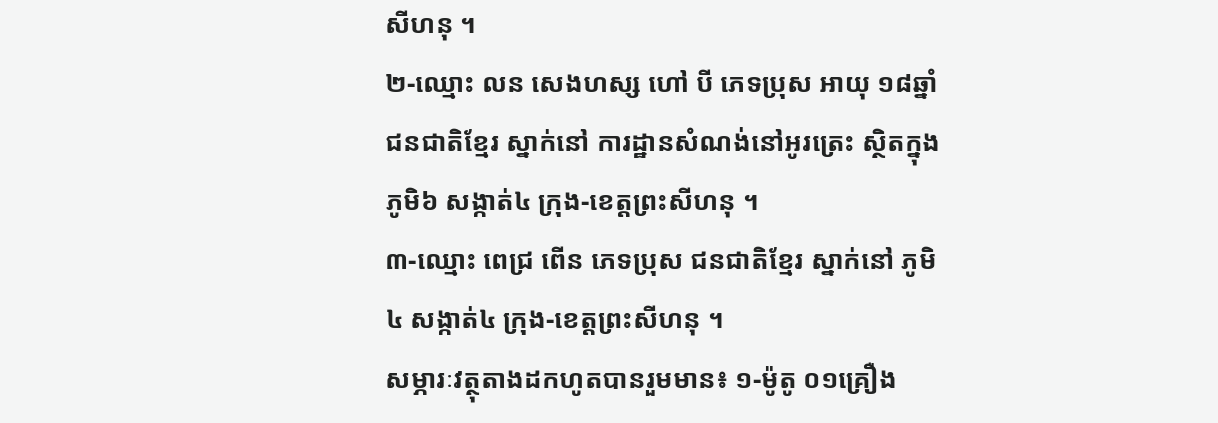សីហនុ ។
២-ឈ្មោះ លន សេងហស្ស ហៅ បី ភេទប្រុស អាយុ ១៨ឆ្នាំ ជនជាតិខ្មែរ ស្នាក់នៅ ការដ្ឋានសំណង់នៅអូរត្រេះ ស្ថិតក្នុង ភូមិ៦ សង្កាត់៤ ក្រុង-ខេត្តព្រះសីហនុ ។
៣-ឈ្មោះ ពេជ្រ ពើន ភេទប្រុស ជនជាតិខ្មែរ ស្នាក់នៅ ភូមិ៤ សង្កាត់៤ ក្រុង-ខេត្តព្រះសីហនុ ។
សម្ភារៈវត្ថុតាងដកហូតបានរួមមាន៖ ១-ម៉ូតូ ០១គ្រឿង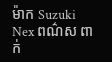ម៉ាក Suzuki Nex ពណ៌ស ពាក់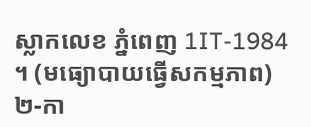ស្លាកលេខ ភ្នំពេញ 1IT-1984 ។ (មធ្យោបាយធ្វើសកម្មភាព)
២-កា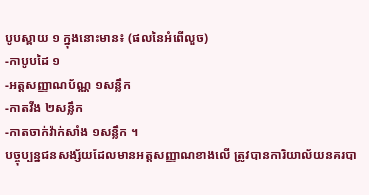បូបស្ពាយ ១ ក្នុងនោះមាន៖ (ផលនៃអំពើលួច)
-កាបូបដៃ ១
-អត្តសញ្ញាណប័ណ្ណ ១សន្លឹក
-កាតវីង ២សន្លឹក
-កាតចាក់វ៉ាក់សាំង ១សន្លឹក ។
បច្ចុប្បន្នជនសង្ស័យដែលមានអត្ដសញ្ញាណខាងលើ ត្រូវបានការិយាល័យនគរបា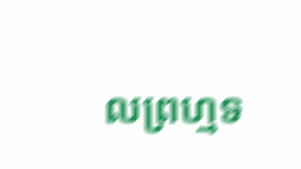លព្រហ្មទ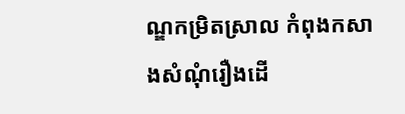ណ្ឌកម្រិតស្រាល កំពុងកសាងសំណុំរឿងដើ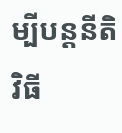ម្បីបន្តនីតិវិធី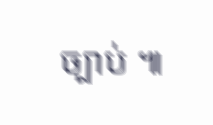ច្បាប់ ៕